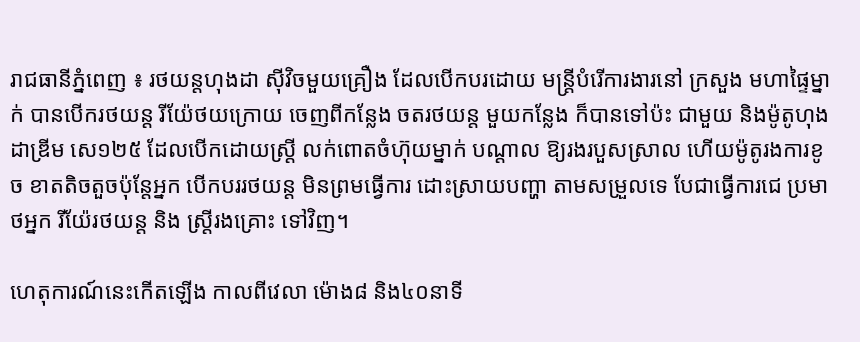រាជធានីភ្នំពេញ ៖ រថយន្តហុងដា ស៊ីវិចមួយគ្រឿង ដែលបើកបរដោយ មន្រ្តីបំរើការងារនៅ ក្រសួង មហាផ្ទៃម្នាក់ បានបើករថយន្ត រីយ៉ែថយក្រោយ ចេញពីកន្លែង ចតរថយន្ត មួយកន្លែង ក៏បានទៅប៉ះ ជាមួយ និងម៉ូតូហុងដាឌ្រីម សេ១២៥ ដែលបើកដោយស្រ្តី លក់ពោតចំហ៊ុយម្នាក់ បណ្តាល ឱ្យរងរបួសស្រាល ហើយម៉ូតូរងការខូច ខាតតិចតួចប៉ុន្តែអ្នក បើកបររថយន្ត មិនព្រមធ្វើការ ដោះស្រាយបញ្ហា តាមសម្រួលទេ បែជាធ្វើការជេ ប្រមាថអ្នក រីយ៉ែរថយន្ត និង ស្រ្តីរងគ្រោះ ទៅវិញ។

ហេតុការណ៍នេះកើតឡើង កាលពីវេលា ម៉ោង៨ និង៤០នាទី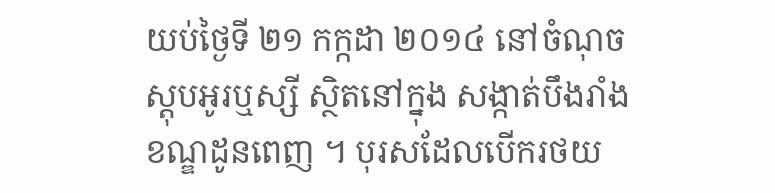យប់ថ្ងៃទី ២១ កក្កដា ២០១៤ នៅចំណុច ស្តុបអូរឬស្សី ស្ថិតនៅក្នុង សង្កាត់បឹងរាំង ខណ្ឌដូនពេញ ។ បុរសដែលបើករថយ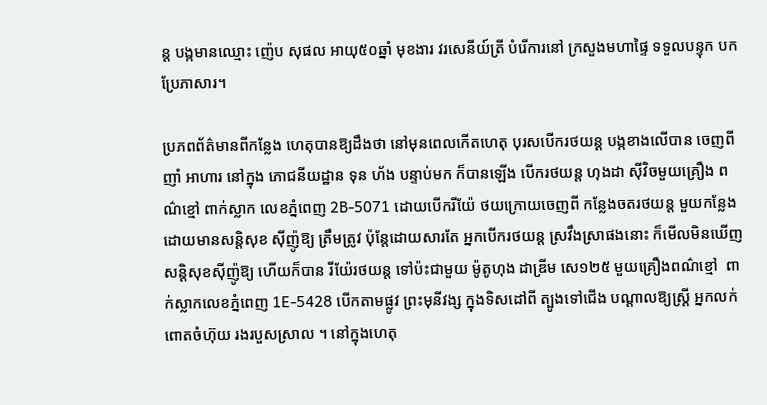ន្ត បង្កមានឈ្មោះ ញ៉េប សុផល អាយុ៥០ឆ្នាំ មុខងារ វរសេនីយ៍ត្រី បំរើការនៅ ក្រសួងមហាផ្ទៃ ទទួលបន្ទុក បកប្រែភាសារ។

ប្រភពព័ត៌មានពីកន្លែង ហេតុបានឱ្យដឹងថា នៅមុនពេលកើតហេតុ បុរសបើករថយន្ត បង្កខាងលើបាន ចេញពីញាំ អាហារ នៅក្នុង ភោជនីយដ្ឋាន ទុន ហ័ង បន្ទាប់មក ក៏បានឡើង បើករថយន្ត ហុងដា ស៊ីវិចមួយគ្រឿង ពណ៌ខ្មៅ ពាក់ស្លាក លេខភ្នំពេញ 2B-5071 ដោយបើករីយ៉ែ ថយក្រោយចេញពី កន្លែងចតរថយន្ត មួយកន្លែង ដោយមានសន្តិសុខ ស៊ីញ៉ូឱ្យ ត្រឹមត្រូវ ប៉ុន្តែដោយសារតែ អ្នកបើករថយន្ត ស្រវឹងស្រាផងនោះ ក៏មើលមិនឃើញ សន្តិសុខស៊ីញ៉ូឱ្យ ហើយក៏បាន រីយ៉ែរថយន្ត ទៅប៉ះជាមួយ ម៉ូតូហុង ដាឌ្រីម សេ១២៥ មួយគ្រឿងពណ៌ខ្មៅ  ពាក់ស្លាកលេខភ្នំពេញ 1E-5428 បើកតាមផ្លូវ ព្រះមុនីវង្ស ក្នុងទិសដៅពី ត្បូងទៅជើង បណ្តាលឱ្យស្រ្តី អ្នកលក់ ពោតចំហ៊ុយ រងរបួសស្រាល ។ នៅក្នុងហេតុ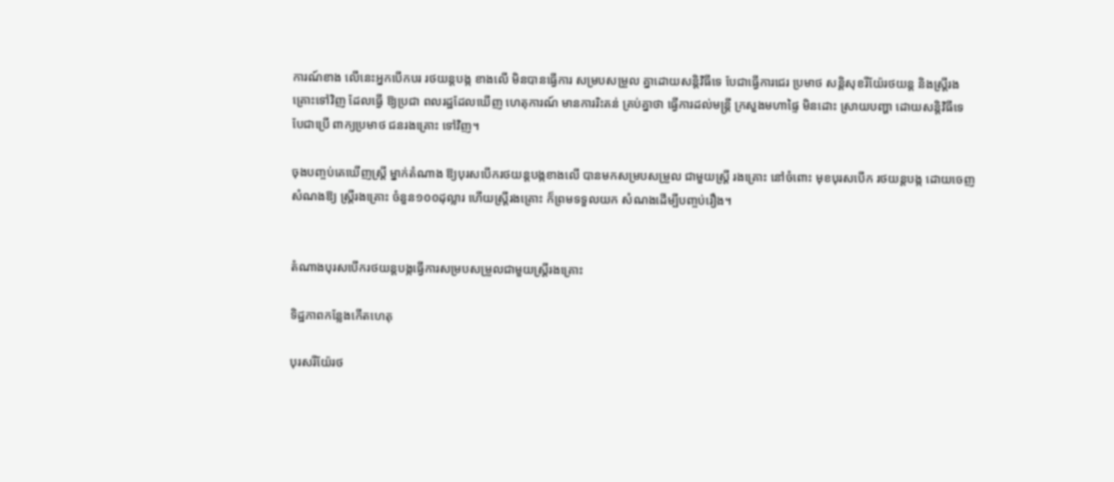ការណ៍ខាង លើនេះអ្នកបើកបរ រថយន្តបង្ក ខាងលើ មិនបានធ្វើការ សម្របសម្រួល គ្នាដោយសន្តិវិធីទេ បែជាធ្វើការជេរ ប្រមាថ សន្តិសុខរីយ៉ែរថយន្ត និងស្រ្តីរងគ្រោះទៅវិញ ដែលធ្វើ ឱ្យប្រជា ពលរដ្ឋដែលឃើញ ហេតុការណ៍ មានការរិះគន់ គ្រប់គ្នាថា ធ្វើការដល់មន្រ្តី ក្រសួងមហាផ្ទៃ មិនដោះ ស្រាយបញ្ហា ដោយសន្តិវិធីទេ  បែជាប្រើ ពាក្យប្រមាថ ជនរងគ្រោះ ទៅវិញ។

ចុងបញ្ចប់គេឃើញស្រ្តី ម្នាក់តំណាង ឱ្យបុរសបើករថយន្តបង្កខាងលើ បានមកសម្របសម្រួល ជាមួយស្រ្តី រងគ្រោះ នៅចំពោះ មុខបុរសបើក រថយន្តបង្ក ដោយចេញ សំណងឱ្យ ស្រ្តីរងគ្រោះ ចំនួន១០០ដុល្លារ ហើយស្រ្តីរងគ្រោះ ក៏ព្រមទទួលយក សំណងដើម្បីបញ្ចប់រឿង។


តំណាងបុរសបើករថយន្តបង្កធ្វើការសម្របសម្រួលជាមួយស្រ្តីរងគ្រោះ

ទិដ្ឋភាពកន្លែងកើតហេតុ

បុរសរីយ៉ែរថ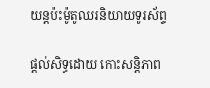យន្តប៉ះម៉ូតូឈរនិយាយទូរស័ព្ទ

ផ្តល់សិទ្ធដោយ កោះសន្តិភាព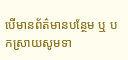បើមានព័ត៌មានបន្ថែម ឬ បកស្រាយសូមទា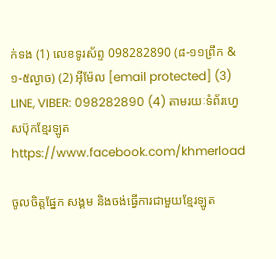ក់ទង (1) លេខទូរស័ព្ទ 098282890 (៨-១១ព្រឹក & ១-៥ល្ងាច) (2) អ៊ីម៉ែល [email protected] (3) LINE, VIBER: 098282890 (4) តាមរយៈទំព័រហ្វេសប៊ុកខ្មែរឡូត https://www.facebook.com/khmerload

ចូលចិត្តផ្នែក សង្គម និងចង់ធ្វើការជាមួយខ្មែរឡូត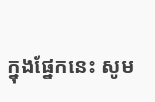ក្នុងផ្នែកនេះ សូម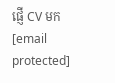ផ្ញើ CV មក [email protected]